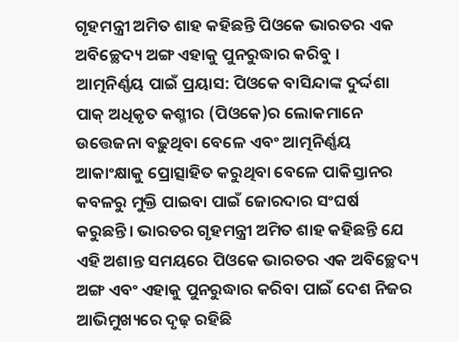ଗୃହମନ୍ତ୍ରୀ ଅମିତ ଶାହ କହିଛନ୍ତି ପିଓକେ ଭାରତର ଏକ ଅବିଚ୍ଛେଦ୍ୟ ଅଙ୍ଗ ଏହାକୁ ପୁନରୁଦ୍ଧାର କରିବୁ ।
ଆତ୍ମନିର୍ଣ୍ଣୟ ପାଇଁ ପ୍ରୟାସ: ପିଓକେ ବାସିନ୍ଦାଙ୍କ ଦୁର୍ଦ୍ଦଶା
ପାକ୍ ଅଧିକୃତ କଶ୍ମୀର (ପିଓକେ)ର ଲୋକମାନେ ଉତ୍ତେଜନା ବଢ଼ୁଥିବା ବେଳେ ଏବଂ ଆତ୍ମନିର୍ଣ୍ଣୟ ଆକାଂକ୍ଷାକୁ ପ୍ରୋତ୍ସାହିତ କରୁଥିବା ବେଳେ ପାକିସ୍ତାନର କବଳରୁ ମୁକ୍ତି ପାଇବା ପାଇଁ ଜୋରଦାର ସଂଘର୍ଷ କରୁଛନ୍ତି। ଭାରତର ଗୃହମନ୍ତ୍ରୀ ଅମିତ ଶାହ କହିଛନ୍ତି ଯେ ଏହି ଅଶାନ୍ତ ସମୟରେ ପିଓକେ ଭାରତର ଏକ ଅବିଚ୍ଛେଦ୍ୟ ଅଙ୍ଗ ଏବଂ ଏହାକୁ ପୁନରୁଦ୍ଧାର କରିବା ପାଇଁ ଦେଶ ନିଜର ଆଭିମୁଖ୍ୟରେ ଦୃଢ଼ ରହିଛି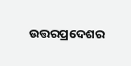ଉତ୍ତରପ୍ରଦେଶର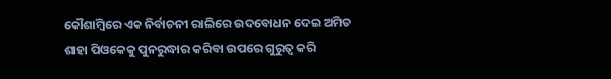କୌଶାମ୍ବିରେ ଏକ ନିର୍ବାଚନୀ ରାଲିରେ ଉଦବୋଧନ ଦେଇ ଅମିତ ଶାହା ପିଓକେକୁ ପୁନରୁଦ୍ଧାର କରିବା ଉପରେ ଗୁରୁତ୍ୱ କରି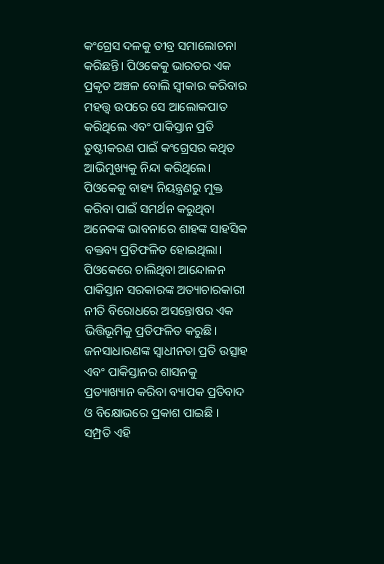କଂଗ୍ରେସ ଦଳକୁ ତୀବ୍ର ସମାଲୋଚନା କରିଛନ୍ତି। ପିଓକେକୁ ଭାରତର ଏକ ପ୍ରକୃତ ଅଞ୍ଚଳ ବୋଲି ସ୍ୱୀକାର କରିବାର ମହତ୍ତ୍ୱ ଉପରେ ସେ ଆଲୋକପାତ କରିଥିଲେ ଏବଂ ପାକିସ୍ତାନ ପ୍ରତି ତୁଷ୍ଟୀକରଣ ପାଇଁ କଂଗ୍ରେସର କଥିତ ଆଭିମୁଖ୍ୟକୁ ନିନ୍ଦା କରିଥିଲେ। ପିଓକେକୁ ବାହ୍ୟ ନିୟନ୍ତ୍ରଣରୁ ମୁକ୍ତ କରିବା ପାଇଁ ସମର୍ଥନ କରୁଥିବା ଅନେକଙ୍କ ଭାବନାରେ ଶାହଙ୍କ ସାହସିକ ବକ୍ତବ୍ୟ ପ୍ରତିଫଳିତ ହୋଇଥିଲା।
ପିଓକେରେ ଚାଲିଥିବା ଆନ୍ଦୋଳନ ପାକିସ୍ତାନ ସରକାରଙ୍କ ଅତ୍ୟାଚାରକାରୀ ନୀତି ବିରୋଧରେ ଅସନ୍ତୋଷର ଏକ ଭିତ୍ତିଭୂମିକୁ ପ୍ରତିଫଳିତ କରୁଛି। ଜନସାଧାରଣଙ୍କ ସ୍ୱାଧୀନତା ପ୍ରତି ଉତ୍ସାହ ଏବଂ ପାକିସ୍ତାନର ଶାସନକୁ ପ୍ରତ୍ୟାଖ୍ୟାନ କରିବା ବ୍ୟାପକ ପ୍ରତିବାଦ ଓ ବିକ୍ଷୋଭରେ ପ୍ରକାଶ ପାଇଛି ।
ସମ୍ପ୍ରତି ଏହି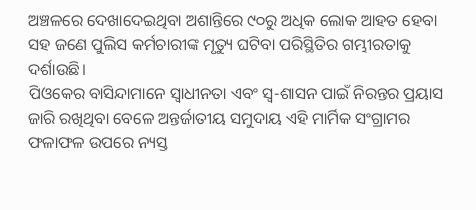ଅଞ୍ଚଳରେ ଦେଖାଦେଇଥିବା ଅଶାନ୍ତିରେ ୯୦ରୁ ଅଧିକ ଲୋକ ଆହତ ହେବା ସହ ଜଣେ ପୁଲିସ କର୍ମଚାରୀଙ୍କ ମୃତ୍ୟୁ ଘଟିବା ପରିସ୍ଥିତିର ଗମ୍ଭୀରତାକୁ ଦର୍ଶାଉଛି।
ପିଓକେର ବାସିନ୍ଦାମାନେ ସ୍ୱାଧୀନତା ଏବଂ ସ୍ୱ-ଶାସନ ପାଇଁ ନିରନ୍ତର ପ୍ରୟାସ ଜାରି ରଖିଥିବା ବେଳେ ଅନ୍ତର୍ଜାତୀୟ ସମୁଦାୟ ଏହି ମାର୍ମିକ ସଂଗ୍ରାମର ଫଳାଫଳ ଉପରେ ନ୍ୟସ୍ତ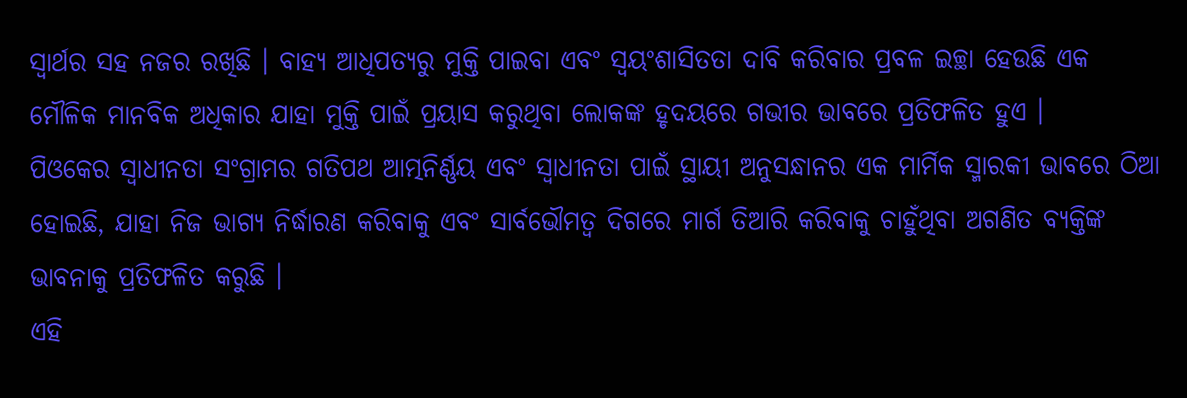ସ୍ୱାର୍ଥର ସହ ନଜର ରଖିଛି । ବାହ୍ୟ ଆଧିପତ୍ୟରୁ ମୁକ୍ତି ପାଇବା ଏବଂ ସ୍ୱୟଂଶାସିତତା ଦାବି କରିବାର ପ୍ରବଳ ଇଚ୍ଛା ହେଉଛି ଏକ ମୌଳିକ ମାନବିକ ଅଧିକାର ଯାହା ମୁକ୍ତି ପାଇଁ ପ୍ରୟାସ କରୁଥିବା ଲୋକଙ୍କ ହୃଦୟରେ ଗଭୀର ଭାବରେ ପ୍ରତିଫଳିତ ହୁଏ ।
ପିଓକେର ସ୍ୱାଧୀନତା ସଂଗ୍ରାମର ଗତିପଥ ଆତ୍ମନିର୍ଣ୍ଣୟ ଏବଂ ସ୍ୱାଧୀନତା ପାଇଁ ସ୍ଥାୟୀ ଅନୁସନ୍ଧାନର ଏକ ମାର୍ମିକ ସ୍ମାରକୀ ଭାବରେ ଠିଆ ହୋଇଛି, ଯାହା ନିଜ ଭାଗ୍ୟ ନିର୍ଦ୍ଧାରଣ କରିବାକୁ ଏବଂ ସାର୍ବଭୌମତ୍ୱ ଦିଗରେ ମାର୍ଗ ତିଆରି କରିବାକୁ ଚାହୁଁଥିବା ଅଗଣିତ ବ୍ୟକ୍ତିଙ୍କ ଭାବନାକୁ ପ୍ରତିଫଳିତ କରୁଛି ।
ଏହି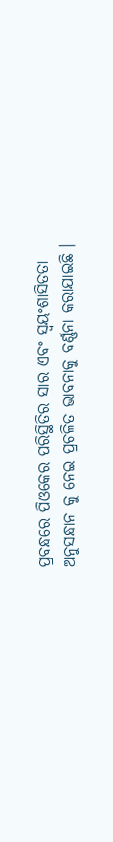ପ୍ରବନ୍ଧରେ ପିଓକେର ପରିସ୍ଥିତିର ସାର ଏବଂ ସ୍ୱୟଂଶାସିତତା ଅନୁସନ୍ଧାନ କୁ ନେଇ ପ୍ରଚଳିତ ଭାବନାକୁ ବର୍ଣ୍ଣନା କରାଯାଇଛି ।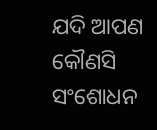ଯଦି ଆପଣ କୌଣସି ସଂଶୋଧନ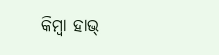କିମ୍ବା ହାଭ୍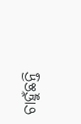ଚାହୁଁଛନ୍ତି